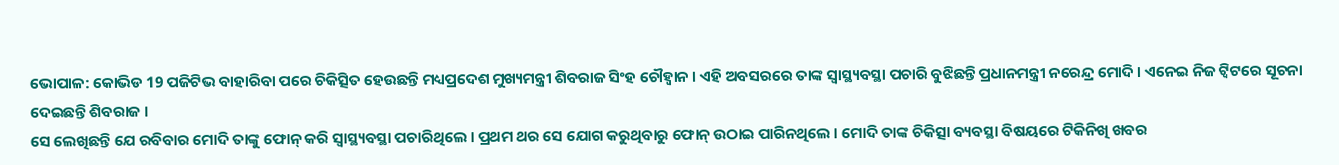ଭୋପାଳ: କୋଭିଡ 19 ପଜିଟିଭ ବାହାରିବା ପରେ ଚିକିତ୍ସିତ ହେଉଛନ୍ତି ମଧ୍ୟପ୍ରଦେଶ ମୁଖ୍ୟମନ୍ତ୍ରୀ ଶିବରାଜ ସିଂହ ଚୌହ୍ବାନ । ଏହି ଅବସରରେ ତାଙ୍କ ସ୍ବାସ୍ଥ୍ୟବସ୍ଥା ପଚାରି ବୁଝିଛନ୍ତି ପ୍ରଧାନମନ୍ତ୍ରୀ ନରେନ୍ଦ୍ର ମୋଦି । ଏନେଇ ନିଜ ଟ୍ବିଟରେ ସୂଚନା ଦେଇଛନ୍ତି ଶିବରାଜ ।
ସେ ଲେଖିଛନ୍ତି ଯେ ରବିବାର ମୋଦି ତାଙ୍କୁ ଫୋନ୍ କରି ସ୍ବାସ୍ଥ୍ୟବସ୍ଥା ପଚାରିଥିଲେ । ପ୍ରଥମ ଥର ସେ ଯୋଗ କରୁଥିବାରୁ ଫୋନ୍ ଉଠାଇ ପାରିନଥିଲେ । ମୋଦି ତାଙ୍କ ଚିକିତ୍ସା ବ୍ୟବସ୍ଥା ବିଷୟରେ ଟିକିନିଖି ଖବର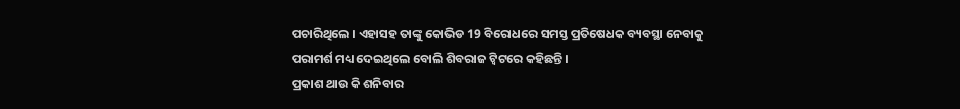ପଚାରିଥିଲେ । ଏହାସହ ତାଙ୍କୁ କୋଭିଡ 19 ବିରୋଧରେ ସମସ୍ତ ପ୍ରତିଷେଧକ ବ୍ୟବସ୍ଥା ନେବାକୁ ପରାମର୍ଶ ମଧ୍ୟ ଦେଇଥିଲେ ବୋଲି ଶିବରାଜ ଟ୍ବିଟରେ କହିଛନ୍ତି ।
ପ୍ରକାଶ ଥାଉ କି ଶନିବାର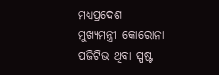ମଧ୍ୟପ୍ରଦେଶ ମୁଖ୍ୟମନ୍ତ୍ରୀ କୋରୋନା ପଜିଟିଭ ଥିବା ସ୍ପଷ୍ଟ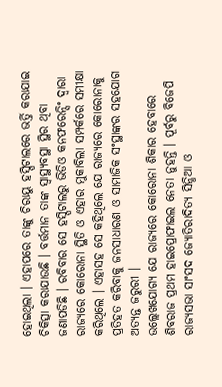ହୋଇଥିଲା । ଏହାପରେ ତାଙ୍କୁ ଚିରାୟୁ ହସ୍ପିଟାଲରେ ଭର୍ତ୍ତି କରାଯାଇ ଚିକିତ୍ସା କରାଯାଉଛି । ବର୍ତ୍ତମାନ ତାଙ୍କ ସ୍ବାସ୍ଥ୍ୟବସ୍ଥା ସ୍ଥିର ଥିବା ଜଣାପଡିଛି । ରବିବାର ସେ ହସ୍ପିଟାଲରୁ ଭିଡିଓ କନଫରେନ୍ସିଂ ଦ୍ବାରା ରାଜ୍ୟରେ କୋରୋନା ସ୍ଥିତି ଓ ଏହାର ମୁକାବିଲା ସମ୍ପର୍କରେ ସମୀକ୍ଷା କରିଥିଲେ । ଏହାସହ ସେ କହିଥିଲେ ଯେ ରାଜ୍ୟରେ କୋରୋନାକୁ ପ୍ରତିହତ କରିବାକୁ ଜନସାଧାରଣ ଓ ସାମାଜିକ ସଂସ୍ଥାଙ୍କର ସହଯୋଗ ଅତ୍ୟନ୍ତ ଜରୁରୀ ।
ଉଲ୍ଲେଖଯୋଗ୍ୟ ଯେ ରାଜ୍ୟରେ କୋରୋନା ଶିକାର ହେବାରେ ଶିବରାଜ ପ୍ରଥମ ହାଇପ୍ରୋଫାଇଲ ନେତା ନୁହନ୍ତି । ପୂର୍ବରୁ ବିଜେପି ରାଜ୍ୟସଭା ସାଂସଦ ଜ୍ୟୋତିରାଦିତ୍ୟ ସିନ୍ଧିଆ ଓ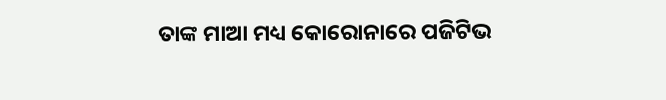ତାଙ୍କ ମାଆ ମଧ୍ୟ କୋରୋନାରେ ପଜିଟିଭ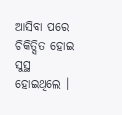ଆସିବା ପରେ ଚିକିତ୍ସିତ ହୋଇ ସୁସ୍ଥ ହୋଇଥିଲେ ।